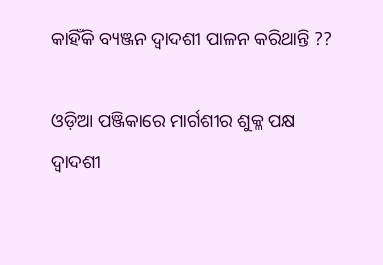କାହିଁକି ବ୍ୟଞ୍ଜନ ଦ୍ୱାଦଶୀ ପାଳନ କରିଥାନ୍ତି ??

ଓଡ଼ିଆ ପଞ୍ଜିକାରେ ମାର୍ଗଶୀର ଶୁକ୍ଳ ପକ୍ଷ ଦ୍ୱାଦଶୀ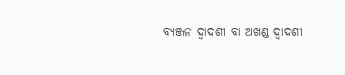ବ୍ୟଞ୍ଜନ ଦ୍ୱାଦଶୀ ବା ଅଖଣ୍ଡ ଦ୍ୱାଦଶୀ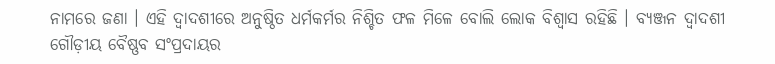ନାମରେ ଜଣା । ଏହି ଦ୍ୱାଦଶୀରେ ଅନୁଷ୍ଠିତ ଧର୍ମକର୍ମର ନିଶ୍ଚିତ ଫଳ ମିଳେ ବୋଲି ଲୋକ ବିଶ୍ୱାସ ରହିଛି । ବ୍ୟଞ୍ଜନ ଦ୍ୱାଦଶୀ ଗୌଡ଼ୀୟ ବୈଷ୍ଣବ ସଂପ୍ରଦାୟର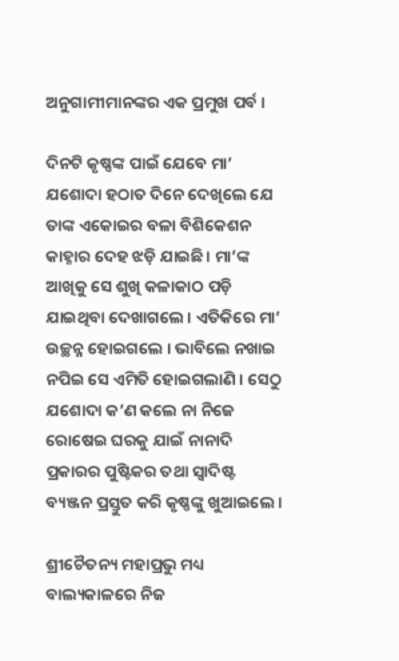ଅନୁଗାମୀମାନଙ୍କର ଏକ ପ୍ରମୁଖ ପର୍ବ ।

ଦିନଟି କୃଷ୍ଣଙ୍କ ପାଇଁ ଯେବେ ମା’ ଯଶୋଦା ହଠାତ ଦିନେ ଦେଖିଲେ ଯେ ତାଙ୍କ ଏକୋଇର ବଳା ବିଶିକେଶନ କାହ୍ନାର ଦେହ ଝଡ଼ି ଯାଇଛି। ମା’ଙ୍କ ଆଖିକୁ ସେ ଶୁଖି କଳାକାଠ ପଡ଼ି ଯାଇଥିବା ଦେଖାଗଲେ । ଏତିକିରେ ମା’ ଉଚ୍ଛନ୍ନ ହୋଇଗଲେ । ଭାବିଲେ ନଖାଇ ନପିଇ ସେ ଏମିତି ହୋଇଗଲାଣି । ସେଠୁ ଯଶୋଦା କ’ଣ କଲେ ନା ନିଜେ ରୋଷେଇ ଘରକୁ ଯାଇଁ ନାନାଦି ପ୍ରକାରର ପୁଷ୍ଟିକର ତଥା ସ୍ୱାଦିଷ୍ଟ ବ୍ୟଞ୍ଜନ ପ୍ରସ୍ତୁତ କରି କୃଷ୍ଣଙ୍କୁ ଖୁଆଇଲେ ।

ଶ୍ରୀଚୈତନ୍ୟ ମହାପ୍ରଭୁ ମଧ୍ୟ ବାଲ୍ୟକାଳରେ ନିଜ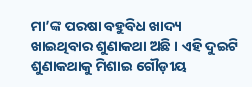ମା’ଙ୍କ ପରଷା ବହୁବିଧ ଖାଦ୍ୟ ଖାଇଥିବାର ଶୁଣାକଥା ଅଛି । ଏହି ଦୁଇଟି ଶୁଣାକଥାକୁ ମିଶାଇ ଗୌଡ଼ୀୟ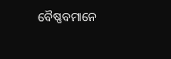ବୈଷ୍ଣବମାନେ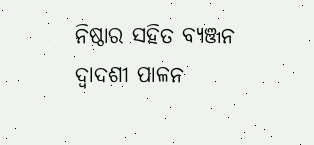ନିଷ୍ଠାର ସହିତ ବ୍ୟଞ୍ଜନ ଦ୍ୱାଦଶୀ ପାଳନ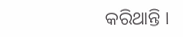କରିଥାନ୍ତି ।